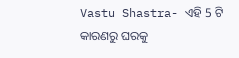Vastu Shastra- ଏହି 5 ଟି କାରଣରୁ ଘରକୁ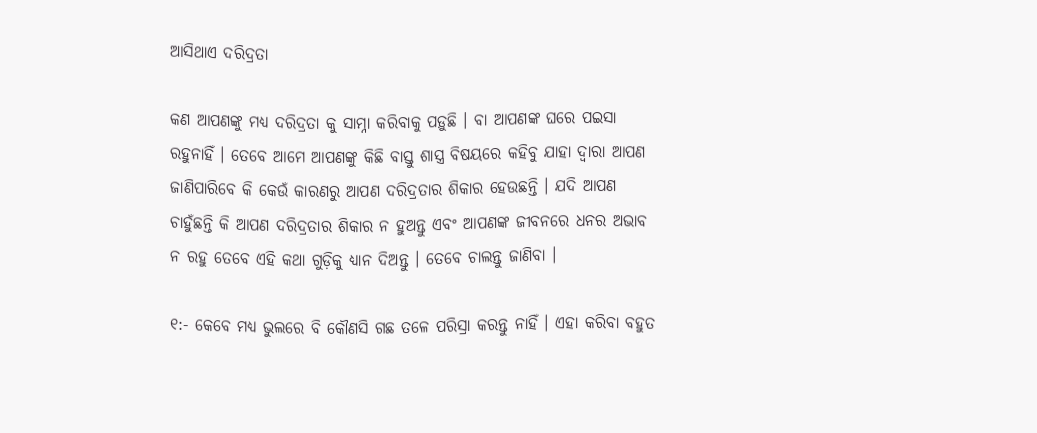ଆସିଥାଏ ଦରିଦ୍ରତା

କଣ ଆପଣଙ୍କୁ ମଧ୍ୟ ଦରିଦ୍ରତା କୁ ସାମ୍ନା କରିବାକୁ ପଡ଼ୁଛି । ବା ଆପଣଙ୍କ ଘରେ ପଇସା ରହୁନାହିଁ । ତେବେ ଆମେ ଆପଣଙ୍କୁ କିଛି ବାସ୍ତୁ ଶାସ୍ତ୍ର ବିଷୟରେ କହିବୁ ଯାହା ଦ୍ଵାରା ଆପଣ ଜାଣିପାରିବେ କି କେଉଁ କାରଣରୁ ଆପଣ ଦରିଦ୍ରତାର ଶିକାର ହେଉଛନ୍ତି । ଯଦି ଆପଣ ଚାହୁଁଛନ୍ତି କି ଆପଣ ଦରିଦ୍ରତାର ଶିକାର ନ ହୁଅନ୍ତୁ ଏବଂ ଆପଣଙ୍କ ଜୀବନରେ ଧନର ଅଭାବ ନ ରହୁ ତେବେ ଏହି କଥା ଗୁଡ଼ିକୁ ଧ୍ୟାନ ଦିଅନ୍ତୁ । ତେବେ ଚାଲନ୍ତୁ ଜାଣିବା ।

୧:- କେବେ ମଧ୍ୟ ଭୁଲରେ ବି କୌଣସି ଗଛ ତଳେ ପରିସ୍ରା କରନ୍ତୁ ନାହିଁ । ଏହା କରିବା ବହୁତ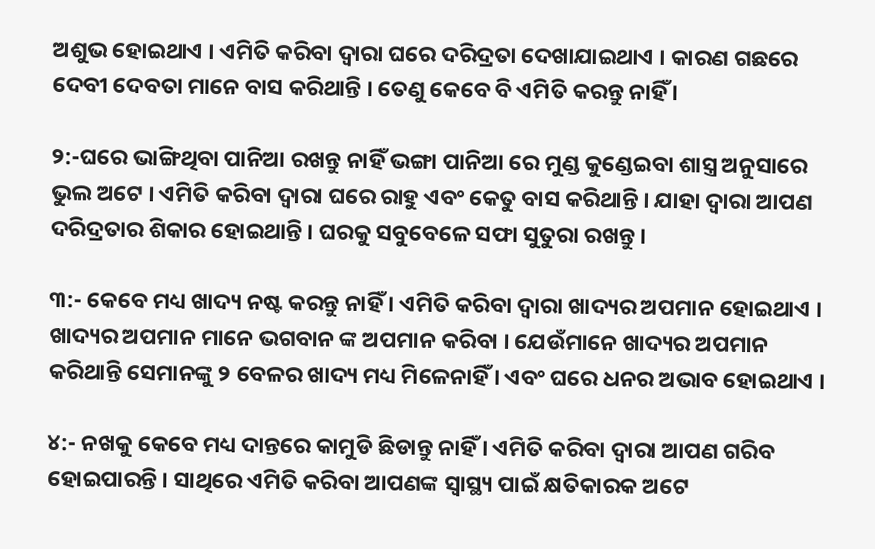ଅଶୁଭ ହୋଇଥାଏ । ଏମିତି କରିବା ଦ୍ୱାରା ଘରେ ଦରିଦ୍ରତା ଦେଖାଯାଇଥାଏ । କାରଣ ଗଛରେ ଦେବୀ ଦେବତା ମାନେ ବାସ କରିଥାନ୍ତି । ତେଣୁ କେବେ ବି ଏମିତି କରନ୍ତୁ ନାହିଁ ।

୨:-ଘରେ ଭାଙ୍ଗିଥିବା ପାନିଆ ରଖନ୍ତୁ ନାହିଁ ଭଙ୍ଗା ପାନିଆ ରେ ମୁଣ୍ଡ କୁଣ୍ଡେଇବା ଶାସ୍ତ୍ର ଅନୁସାରେ ଭୁଲ ଅଟେ । ଏମିତି କରିବା ଦ୍ୱାରା ଘରେ ରାହୁ ଏବଂ କେତୁ ବାସ କରିଥାନ୍ତି । ଯାହା ଦ୍ଵାରା ଆପଣ ଦରିଦ୍ରତାର ଶିକାର ହୋଇଥାନ୍ତି । ଘରକୁ ସବୁବେଳେ ସଫା ସୁତୁରା ରଖନ୍ତୁ ।

୩:- କେବେ ମଧ୍ୟ ଖାଦ୍ୟ ନଷ୍ଟ କରନ୍ତୁ ନାହିଁ । ଏମିତି କରିବା ଦ୍ୱାରା ଖାଦ୍ୟର ଅପମାନ ହୋଇଥାଏ । ଖାଦ୍ୟର ଅପମାନ ମାନେ ଭଗବାନ ଙ୍କ ଅପମାନ କରିବା । ଯେଉଁମାନେ ଖାଦ୍ୟର ଅପମାନ କରିଥାନ୍ତି ସେମାନଙ୍କୁ ୨ ବେଳର ଖାଦ୍ୟ ମଧ୍ୟ ମିଳେନାହିଁ । ଏବଂ ଘରେ ଧନର ଅଭାବ ହୋଇଥାଏ ।

୪:- ନଖକୁ କେବେ ମଧ୍ୟ ଦାନ୍ତରେ କାମୁଡି ଛିଡାନ୍ତୁ ନାହିଁ । ଏମିତି କରିବା ଦ୍ୱାରା ଆପଣ ଗରିବ ହୋଇପାରନ୍ତି । ସାଥିରେ ଏମିତି କରିବା ଆପଣଙ୍କ ସ୍ବାସ୍ଥ୍ୟ ପାଇଁ କ୍ଷତିକାରକ ଅଟେ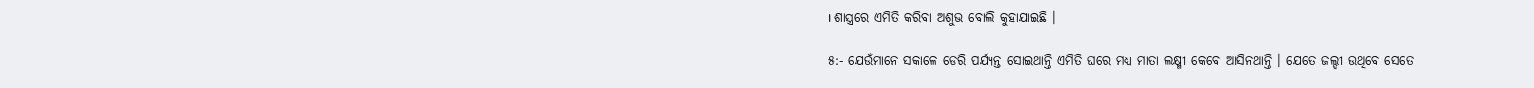। ଶାସ୍ତ୍ରରେ ଏମିତି କରିବା ଅଶୁଭ ବୋଲି କୁହାଯାଇଛି ।

୫:- ଯେଉଁମାନେ ସକାଳେ ଡେରି ପର୍ଯ୍ୟନ୍ତ ସୋଇଥାନ୍ତି ଏମିତି ଘରେ ମଧ୍ୟ ମାତା ଲକ୍ଷ୍ମୀ କେବେ ଆସିନଥାନ୍ତି । ଯେତେ ଜଲ୍ଦୀ ଉଥିବେ ସେତେ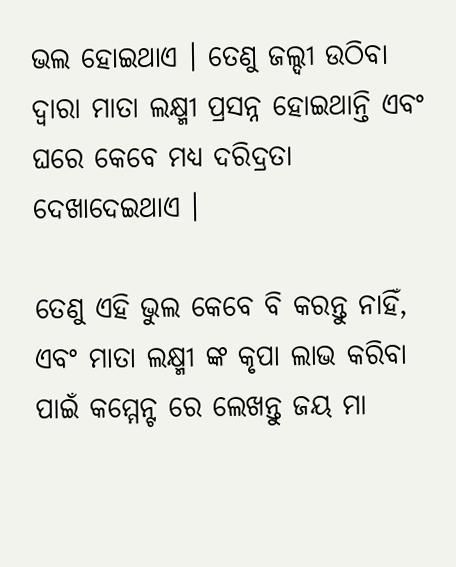ଭଲ ହୋଇଥାଏ । ତେଣୁ ଜଲ୍ଦୀ ଉଠିବା ଦ୍ଵାରା ମାତା ଲକ୍ଷ୍ମୀ ପ୍ରସନ୍ନ ହୋଇଥାନ୍ତି ଏବଂ ଘରେ କେବେ ମଧ୍ୟ ଦରିଦ୍ରତା ଦେଖାଦେଇଥାଏ ।

ତେଣୁ ଏହି ଭୁଲ କେବେ ବି କରନ୍ତୁ ନାହିଁ, ଏବଂ ମାତା ଲକ୍ଷ୍ମୀ ଙ୍କ କୃପା ଲାଭ କରିବା ପାଇଁ କମ୍ମେନ୍ଟ ରେ ଲେଖନ୍ତୁ ଜୟ ମା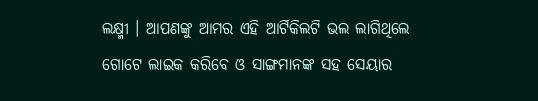ଲକ୍ଷ୍ମୀ । ଆପଣଙ୍କୁ ଆମର ଏହି ଆର୍ଟିକିଲଟି ଭଲ ଲାଗିଥିଲେ ଗୋଟେ ଲାଇକ କରିବେ ଓ ସାଙ୍ଗମାନଙ୍କ ସହ ସେୟାର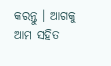କରନ୍ତୁ । ଆଗକୁ ଆମ ସହିତ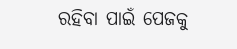ରହିବା ପାଇଁ ପେଜକୁ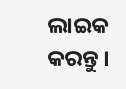ଲାଇକ କରନ୍ତୁ ।